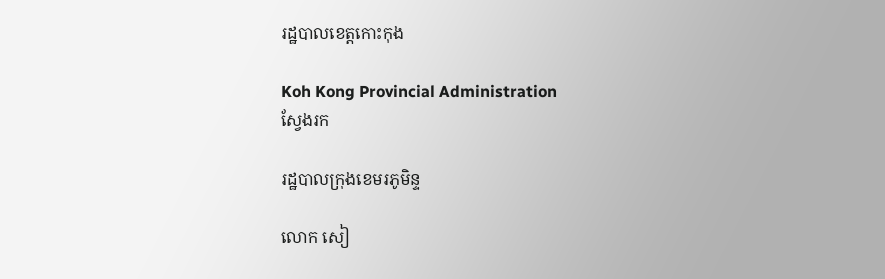រដ្ឋបាលខេត្តកោះកុង

Koh Kong Provincial Administration
ស្វែងរក

រដ្ឋបាលក្រុងខេមរភូមិន្ទ

លោក សៀ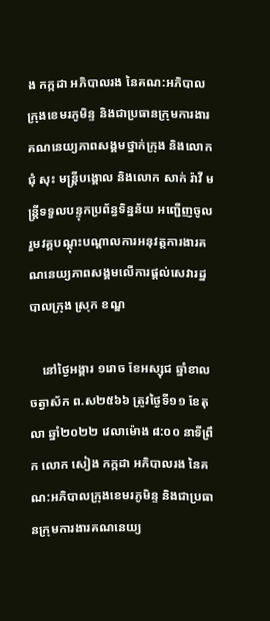ង កក្កដា អភិបាលរង នៃគណ:អភិបាលក្រុងខេមរភូមិន្ទ និងជាប្រធានក្រុមការងារគណនេយ្យភាពសង្គមថ្នាក់ក្រុង និងលោក ជុំ សុះ មន្រ្តីបង្គោល និងលោក សាក់ រ៉ាវី មន្រ្តីទទួលបន្ទុកប្រព័ន្ធទិន្នន័យ អញ្ជើញចូលរួមវគ្គបណ្តុះបណ្តាលការអនុវត្តការងារគណនេយ្យភាពសង្គមលើការផ្តល់សេវារដ្ឋបាលក្រុង ស្រុក ខណ្ឌ

    នៅថ្ងៃអង្គារ ១រោច ខែអស្សុជ ឆ្នាំខាល ចត្វាស័ក ព.ស២៥៦៦ ត្រូវថ្ងៃទី១១ ខែតុលា ឆ្នាំ២០២២ វេលាម៉ោង ៨:០០ នាទីព្រឹក លោក សៀង កក្កដា អភិបាលរង នៃគណ:អភិបាលក្រុងខេមរភូមិន្ទ និងជាប្រធានក្រុមការងារគណនេយ្យ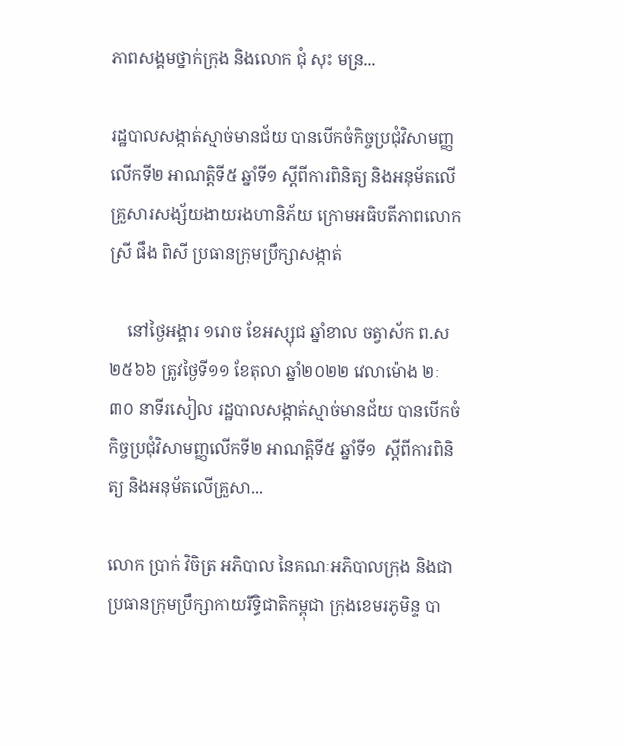ភាពសង្គមថ្នាក់ក្រុង និងលោក ជុំ សុះ មន្រ...

រដ្ឋបាលសង្កាត់ស្មាច់មានជ័យ បានបើកចំកិច្ចប្រជុំវិសាមញ្ញលើកទី២ អាណត្តិទី៥ ឆ្នាំទី១ ស្តីពីការពិនិត្យ និងអនុម័តលើគ្រួសារសង្ស័យងាយរងហានិភ័យ ក្រោមអធិបតីភាពលោកស្រី ផឹង ពិសី ប្រធានក្រុមប្រឹក្សាសង្កាត់

    នៅថ្ងៃអង្គារ ១រោច ខែអស្សុជ ឆ្នាំខាល ចត្វាស័ក ព.ស២៥៦៦ ត្រូវថ្ងៃទី១១ ខែតុលា ឆ្នាំ២០២២ វេលាម៉ោង ២ៈ៣០ នាទីរសៀល រដ្ឋបាលសង្កាត់ស្មាច់មានជ័យ បានបើកចំកិច្ចប្រជុំវិសាមញ្ញលើកទី២ អាណត្តិទី៥ ឆ្នាំទី១  ស្តីពីការពិនិត្យ និងអនុម័តលើគ្រួសា...

លោក ប្រាក់ វិចិត្រ អភិបាល នៃគណៈអភិបាលក្រុង និងជាប្រធានក្រុមប្រឹក្សាកាយរឹទ្ធិជាតិកម្ពុជា ក្រុងខេមរភូមិន្ទ បា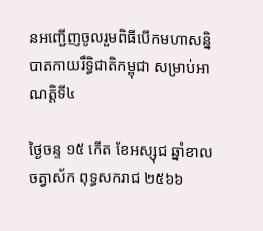នអញ្ជើញចូលរួមពិធីបើកមហាសន្និបាតកាយរឹទ្ធិជាតិកម្ពុជា សម្រាប់អាណត្តិទី៤

ថ្ងៃចន្ទ ១៥ កើត ខែអស្សុជ ឆ្នាំខាល ចត្វាស័ក ពុទ្ធសករាជ ២៥៦៦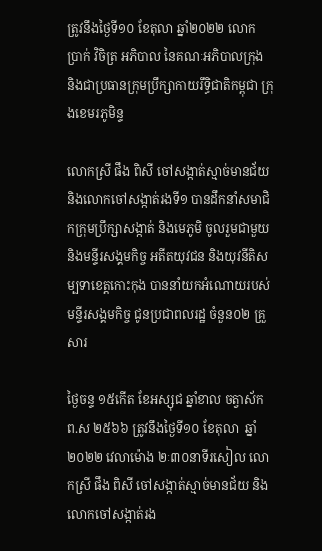ត្រូវនឹងថ្ងៃទី១០ ខែតុលា ឆ្នាំ២០២២ លោក ប្រាក់ វិចិត្រ អភិបាល នៃគណៈអភិបាលក្រុង និងជាប្រធានក្រុមប្រឹក្សាកាយរឹទ្ធិជាតិកម្ពុជា ក្រុងខេមរភូមិន្ទ

លោកស្រី ផឹង ពិសី ចៅសង្កាត់ស្មាច់មានជ័យ និងលោកចៅសង្កាត់រងទី១ បានដឹកនាំសមាជិកក្រុមប្រឹក្សាសង្កាត់ និងមេភូមិ ចូលរួមជាមួយ និងមន្ទីរសង្គមកិច្ច អតីតយុវជន និងយុវនីតិសម្បទាខេត្តកោះកុង បាននាំយកអំណោយរបស់មន្ទីរសង្គមកិច្ច ជូនប្រជាពលរដ្ឋ ចំនួន០២ គ្រួសារ

ថ្ងៃចន្ទ ១៥កើត ខែអស្សុជ ឆ្នាំខាល ចត្វាស័ក ព.ស ២៥៦៦ ត្រូវនឹងថ្ងៃទី១០ ខែតុលា  ឆ្នាំ២០២២ វេលាម៉ោង ២ៈ៣០នាទីរសៀល លោកស្រី ផឹង ពិសី ចៅសង្កាត់ស្មាច់មានជ័យ និងលោកចៅសង្កាត់រង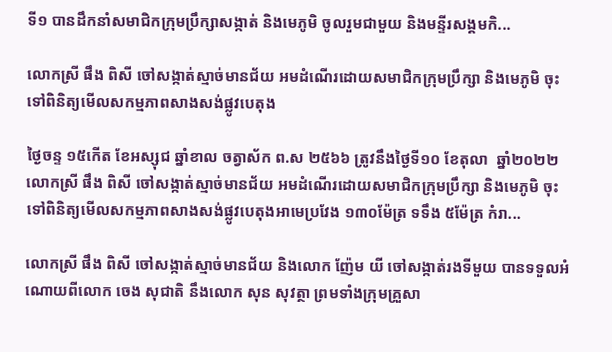ទី១ បានដឹកនាំសមាជិកក្រុមប្រឹក្សាសង្កាត់ និងមេភូមិ ចូលរួមជាមួយ និងមន្ទីរសង្គមកិ...

លោកស្រី ផឹង ពិសី ចៅសង្កាត់ស្មាច់មានជ័យ អមដំណើរដោយសមាជិកក្រុមប្រឹក្សា និងមេភូមិ ចុះទៅពិនិត្យមើលសកម្មភាពសាងសង់ផ្លូវបេតុង

ថ្ងៃចន្ទ ១៥កើត ខែអស្សុជ ឆ្នាំខាល ចត្វាស័ក ព.ស ២៥៦៦ ត្រូវនឹងថ្ងៃទី១០ ខែតុលា  ឆ្នាំ២០២២ លោកស្រី ផឹង ពិសី ចៅសង្កាត់ស្មាច់មានជ័យ អមដំណើរដោយសមាជិកក្រុមប្រឹក្សា និងមេភូមិ ចុះទៅពិនិត្យមើលសកម្មភាពសាងសង់ផ្លូវបេតុងអាមេប្រវែង ១៣០ម៉ែត្រ ទទឹង ៥ម៉ែត្រ កំរា...

លោកស្រី ផឹង ពិសី ចៅសង្កាត់ស្មាច់មានជ័យ និងលោក ញ៉ែម យី ចៅសង្កាត់រងទីមួយ បានទទួលអំណោយពីលោក ចេង សុជាតិ នឹងលោក សុន សុវត្ថា ព្រមទាំងក្រុមគ្រួសា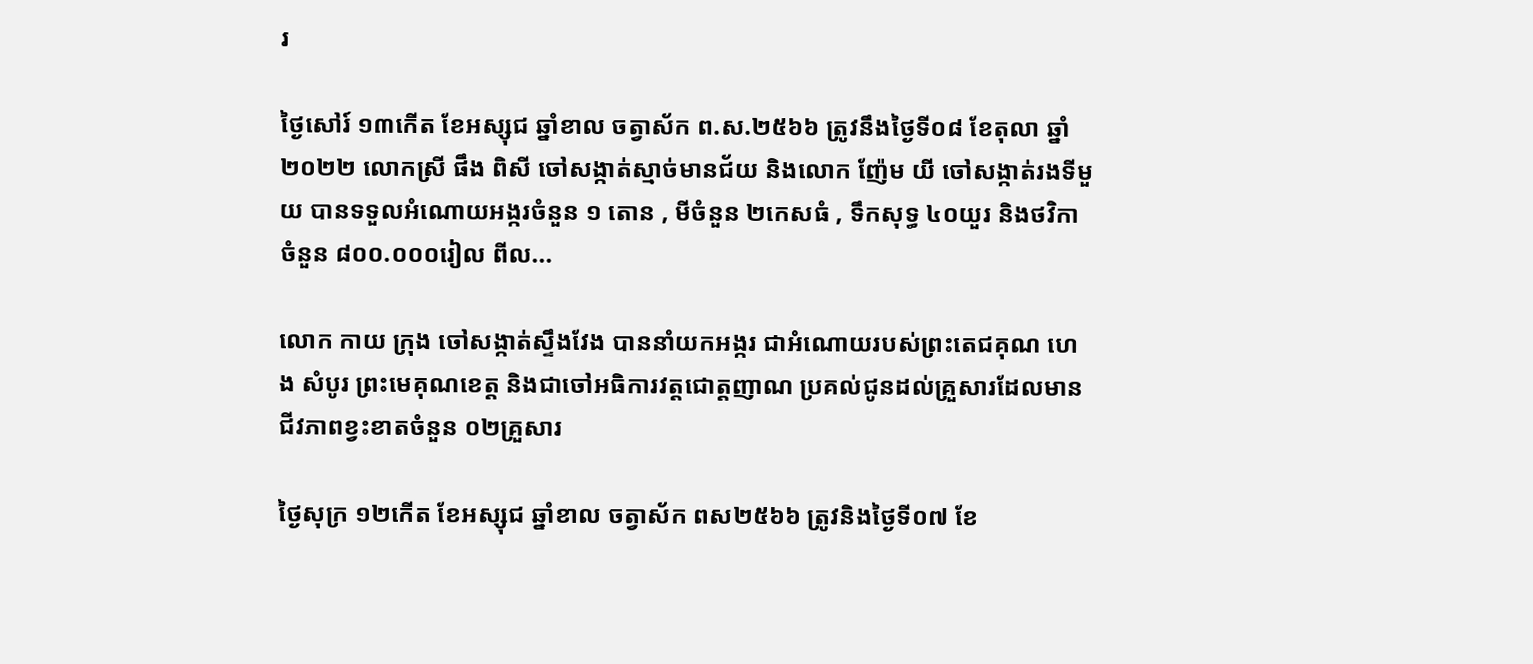រ

ថ្ងៃសៅរ៍ ១៣កើត ខែអស្សុជ ឆ្នាំខាល ចត្វាស័ក ព.ស.២៥៦៦ ត្រូវនឹងថ្ងៃទី០៨ ខែតុលា ឆ្នាំ២០២២ លោកស្រី ផឹង ពិសី ចៅសង្កាត់ស្មាច់មានជ័យ និងលោក ញ៉ែម យី ចៅសង្កាត់រងទីមួយ បានទទួលអំណោយអង្ករចំនួន ១ តោន , មីចំនួន ២កេសធំ , ទឹកសុទ្ធ ៤០យួរ និងថវិកាចំនួន ៨០០.០០០រៀល ពីល...

លោក កាយ ក្រុង ចៅសង្កាត់ស្ទឹងវែង បាននាំយកអង្ករ ជាអំណោយរបស់ព្រះតេជគុណ ហេង សំបូរ ព្រះមេគុណខេត្ត និងជាចៅអធិការវត្តជោត្តញាណ ប្រគល់ជូនដល់គ្រួសារដែលមានជីវភាពខ្វះខាតចំនួន ០២គ្រួសារ

ថ្ងៃសុក្រ ១២កើត ខែអស្សុជ ឆ្នាំខាល ចត្វាស័ក ពស២៥៦៦ ត្រូវនិងថ្ងៃទី០៧ ខែ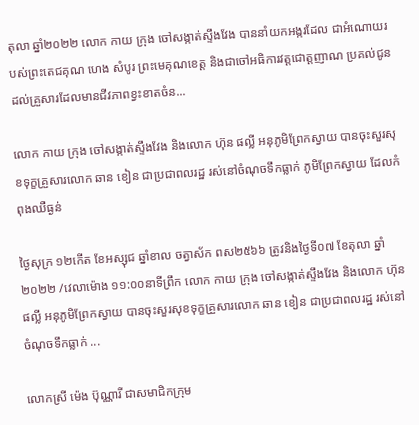តុលា ឆ្នាំ២០២២ លោក កាយ ក្រុង ចៅសង្កាត់ស្ទឹងវែង បាននាំយកអង្ករដែល ជាអំណោយរបស់ព្រះតេជគុណ ហេង សំបូរ ព្រះមេគុណខេត្ត និងជាចៅអធិការវត្តជោត្តញាណ ប្រគល់ជូនដល់គ្រួសារដែលមានជីវភាពខ្វះខាតចំន...

លោក កាយ ក្រុង ចៅសង្កាត់ស្ទឹងវែង និងលោក ហ៊ុន ផល្លី អនុភូមិព្រែកស្វាយ បានចុះសួរសុខទុក្ខគ្រួសារលោក ឆាន ខៀន ជាប្រជាពលរដ្ឋ រស់នៅចំណុចទឹកធ្លាក់ ភូមិព្រែកស្វាយ ដែលកំពុងឈឺធ្ងន់

ថ្ងៃសុក្រ ១២កើត ខែអស្សុជ ឆ្នាំខាល ចត្វាស័ក ពស២៥៦៦ ត្រូវនិងថ្ងៃទី០៧ ខែតុលា ឆ្នាំ២០២២ /វេលាម៉ោង ១១:០០នាទីព្រឹក លោក កាយ ក្រុង ចៅសង្កាត់ស្ទឹងវែង និងលោក ហ៊ុន ផល្លី អនុភូមិព្រែកស្វាយ បានចុះសួរសុខទុក្ខគ្រួសារលោក ឆាន ខៀន ជាប្រជាពលរដ្ឋ រស់នៅចំណុចទឹកធ្លាក់ ...

លោកស្រី ម៉េង ប៊ុណ្ណារី ជាសមាជិកក្រុម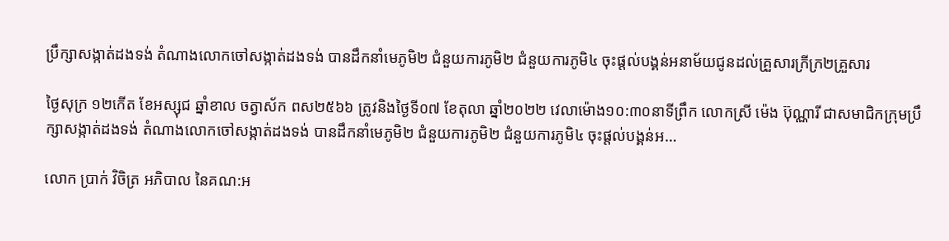ប្រឹក្សាសង្កាត់ដងទង់ តំណាងលោកចៅសង្កាត់ដងទង់ បានដឹកនាំមេភូមិ២ ជំនួយការភូមិ២ ជំនួយការភូមិ៤ ចុះផ្តល់បង្គន់អនាម័យជូនដល់គ្រួសារក្រីក្រ២គ្រួសារ

ថ្ងៃសុក្រ ១២កើត ខែអស្សុជ ឆ្នាំខាល ចត្វាស័ក ពស២៥៦៦ ត្រូវនិងថ្ងៃទី០៧ ខែតុលា ឆ្នាំ២០២២ វេលាម៉ោង១០:៣០នាទីព្រឹក លោកស្រី ម៉េង ប៊ុណ្ណារី ជាសមាជិកក្រុមប្រឹក្សាសង្កាត់ដងទង់ តំណាងលោកចៅសង្កាត់ដងទង់ បានដឹកនាំមេភូមិ២ ជំនួយការភូមិ២ ជំនួយការភូមិ៤ ចុះផ្តល់បង្គន់អ...

លោក ប្រាក់ វិចិត្រ អភិបាល នៃគណ:អ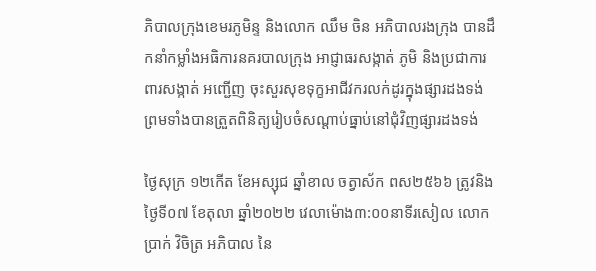ភិបាលក្រុងខេមរភូមិន្ទ និងលោក ឈឹម ចិន អភិបាលរងក្រុង បានដឹកនាំកម្លាំងអធិការនគរបាលក្រុង អាជ្ញាធរសង្កាត់ ភូមិ និងប្រជាការពារសង្កាត់ អញ្ជើញ ចុះសួរសុខទុក្ខអាជីវករលក់ដូរក្នុងផ្សារដងទង់ ព្រមទាំងបានត្រួតពិនិត្យរៀបចំសណ្ដាប់ធ្នាប់នៅជុំវិញផ្សារដងទង់

ថ្ងៃសុក្រ ១២កើត ខែអស្សុជ ឆ្នាំខាល ចត្វាស័ក ពស២៥៦៦ ត្រូវនិងថ្ងៃទី០៧ ខែតុលា ឆ្នាំ២០២២ វេលាម៉ោង៣:០០នាទីរសៀល លោក ប្រាក់ វិចិត្រ អភិបាល នៃ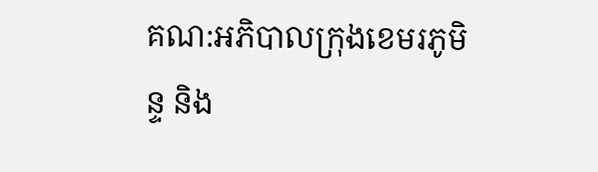គណ:អភិបាលក្រុងខេមរភូមិន្ទ និង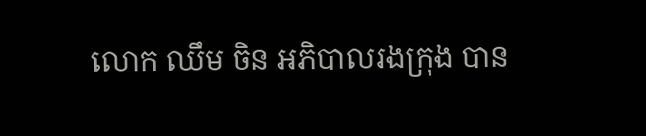លោក ឈឹម ចិន អភិបាលរងក្រុង បាន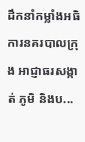ដឹកនាំកម្លាំងអធិការនគរបាលក្រុង អាជ្ញាធរសង្កាត់ ភូមិ និងប...